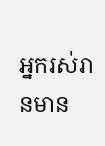អ្នករស់រានមាន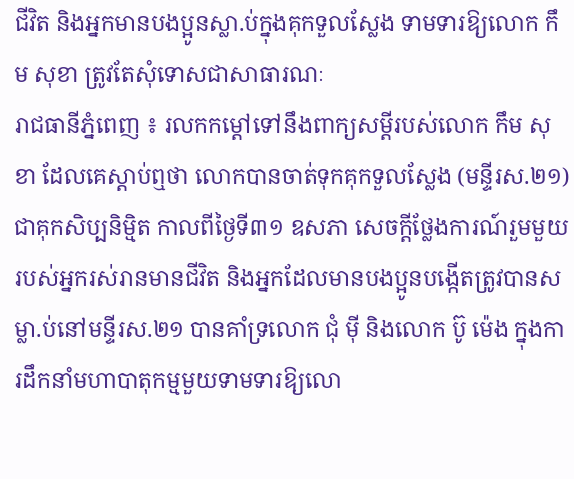ជីវិត និងអ្នកមានបងប្អូនស្លា.ប់ក្នុងគុកទួលស្លែង ទាមទារឱ្យលោក កឹម សុខា ត្រូវតែសុំទោសជាសាធារណៈ
រាជធានីភ្នំពេញ ៖ រលកកម្តៅទៅនឹងពាក្យសម្តីរបស់លោក កឹម សុខា ដែលគេស្តាប់ឮថា លោកបានចាត់ទុកគុកទួលស្លែង (មន្ទីរស.២១) ជាគុកសិប្បនិម្មិត កាលពីថ្ងៃទី៣១ ឧសភា សេចក្តីថ្លែងការណ៍រួមមួយរបស់អ្នករស់រានមានជីវិត និងអ្នកដែលមានបងប្អូនបង្កើតត្រូវបានសម្លា.ប់នៅមន្ទីរស.២១ បានគាំទ្រលោក ជុំ ម៉ី និងលោក ប៊ូ ម៉េង ក្នុងការដឹកនាំមហាបាតុកម្មមួយទាមទារឱ្យលោ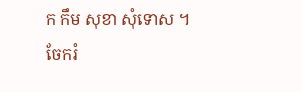ក កឹម សុខា សុំទោស ។
ចែករំ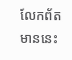លែកព័តមាននេះ